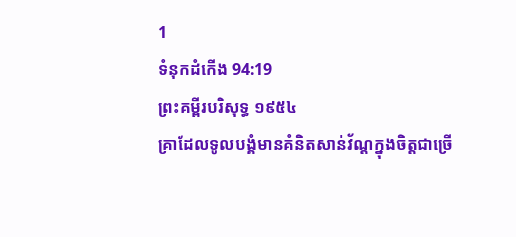1
ទំនុកដំកើង 94:19
ព្រះគម្ពីរបរិសុទ្ធ ១៩៥៤
គ្រាដែលទូលបង្គំមានគំនិតសាន់វ័ណ្តក្នុងចិត្តជាច្រើ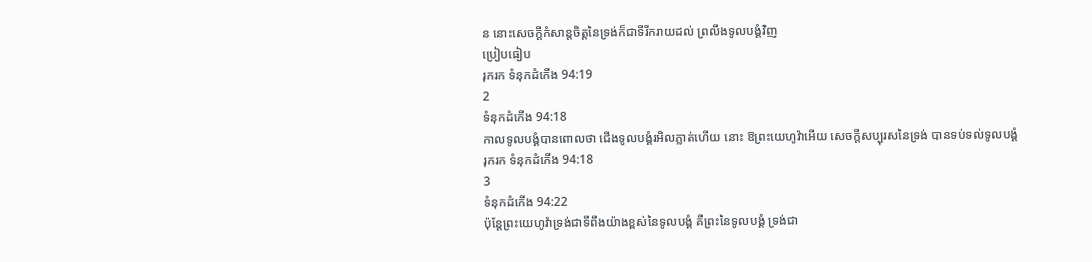ន នោះសេចក្ដីកំសាន្តចិត្តនៃទ្រង់ក៏ជាទីរីករាយដល់ ព្រលឹងទូលបង្គំវិញ
ប្រៀបធៀប
រុករក ទំនុកដំកើង 94:19
2
ទំនុកដំកើង 94:18
កាលទូលបង្គំបានពោលថា ជើងទូលបង្គំរអិលភ្លាត់ហើយ នោះ ឱព្រះយេហូវ៉ាអើយ សេចក្ដីសប្បុរសនៃទ្រង់ បានទប់ទល់ទូលបង្គំ
រុករក ទំនុកដំកើង 94:18
3
ទំនុកដំកើង 94:22
ប៉ុន្តែព្រះយេហូវ៉ាទ្រង់ជាទីពឹងយ៉ាងខ្ពស់នៃទូលបង្គំ គឺព្រះនៃទូលបង្គំ ទ្រង់ជា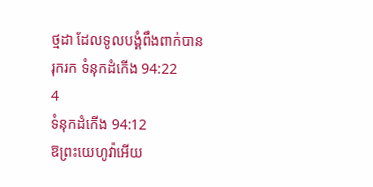ថ្មដា ដែលទូលបង្គំពឹងពាក់បាន
រុករក ទំនុកដំកើង 94:22
4
ទំនុកដំកើង 94:12
ឱព្រះយេហូវ៉ាអើយ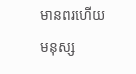មានពរហើយ មនុស្ស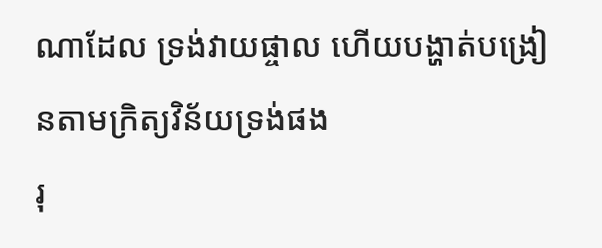ណាដែល ទ្រង់វាយផ្ចាល ហើយបង្ហាត់បង្រៀនតាមក្រិត្យវិន័យទ្រង់ផង
រុ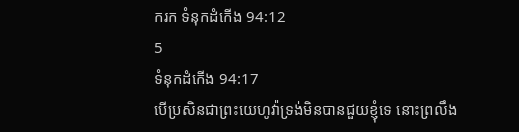ករក ទំនុកដំកើង 94:12
5
ទំនុកដំកើង 94:17
បើប្រសិនជាព្រះយេហូវ៉ាទ្រង់មិនបានជួយខ្ញុំទេ នោះព្រលឹង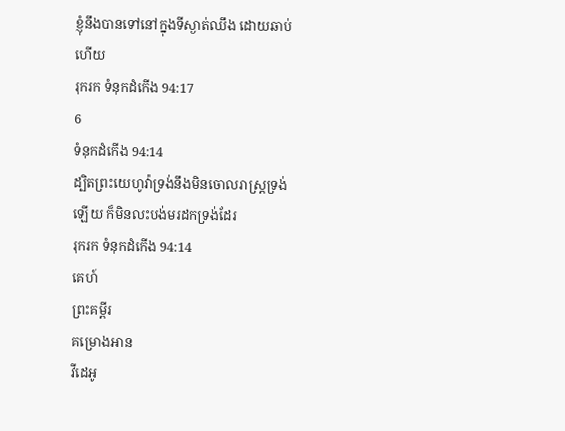ខ្ញុំនឹងបានទៅនៅក្នុងទីស្ងាត់ឈឹង ដោយឆាប់ហើយ
រុករក ទំនុកដំកើង 94:17
6
ទំនុកដំកើង 94:14
ដ្បិតព្រះយេហូវ៉ាទ្រង់នឹងមិនចោលរាស្ត្រទ្រង់ឡើយ ក៏មិនលះបង់មរដកទ្រង់ដែរ
រុករក ទំនុកដំកើង 94:14
គេហ៍
ព្រះគម្ពីរ
គម្រោងអាន
វីដេអូ